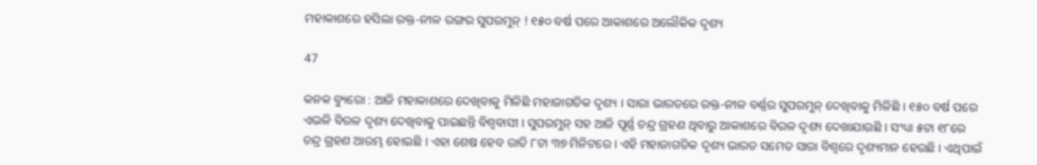ମହାକାଶରେ ହସିଲା ରକ୍ତ-ନୀଳ ରଙ୍ଗର ସୁପରମୁନ୍ ! ୧୫୦ ବର୍ଷ ପରେ ଆକାଶରେ ଅଲୌକିକ ଦୃଶ୍ୟ

47

କନକ ବ୍ୟୁରୋ : ଆଜି ମହାକାଶରେ ଦେଖିବାକୁ ମିଳିଛି ମହାଜାଗତିକ ଦୃଶ୍ୟ । ସାରା ଭାରତରେ ରକ୍ତ-ନୀଳ ବର୍ଣ୍ଣର ସୁପରମୁନ୍ ଦେଖିବାକୁ ମିଳିଛି । ୧୫୦ ବର୍ଷ ପରେ ଏଭଳି ବିରଳ ଦୃଶ୍ୟ ଦେଖିବାକୁ ପାଇଛନ୍ତି ବିଶ୍ୱବାସୀ । ସୁପରମୁନ୍ ସହ ଆଜି ପୂର୍ଣ୍ଣ ଚନ୍ଦ୍ର ଗ୍ରହଣ ଥିବାରୁ ଆକାଶରେ ବିରଳ ଦୃଶ୍ୟ ଦେଖାଯାଉଛି । ସଂଧ୍ୟା ୫ଟା ୧୮ରେ ଚନ୍ଦ୍ର ଗ୍ରହଣ ଆରମ୍ଭ ହୋଇଛି । ଏହା ଶେଷ ହେବ ରାତି ୮ଟା ୩୭ ମିନିଟରେ । ଏହି ମହାଜାଗତିକ ଦୃଶ୍ୟ ଭାରତ ସମେତ ସାରା ବିଶ୍ୱରେ ଦୃଶ୍ୟମାନ ହେଉଛି । ଏଥିପାଇଁ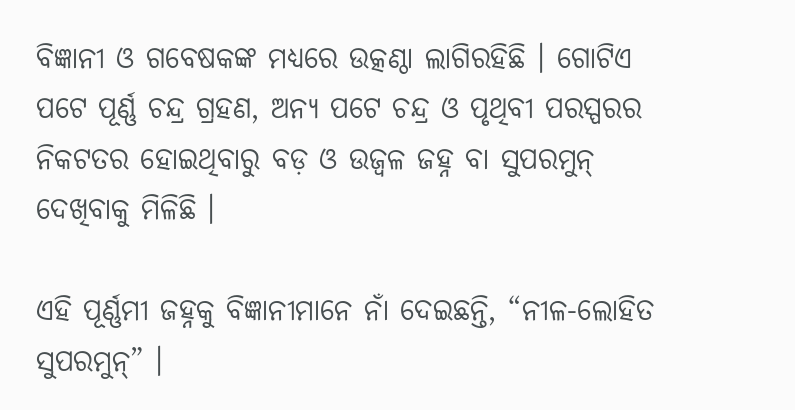ବିଜ୍ଞାନୀ ଓ ଗବେଷକଙ୍କ ମଧ୍ୟରେ ଉତ୍କଣ୍ଠା ଲାଗିରହିଛି । ଗୋଟିଏ ପଟେ ପୂର୍ଣ୍ଣ ଚନ୍ଦ୍ର ଗ୍ରହଣ, ଅନ୍ୟ ପଟେ ଚନ୍ଦ୍ର ଓ ପୃଥିବୀ ପରସ୍ପରର ନିକଟତର ହୋଇଥିବାରୁ ବଡ଼ ଓ ଉଜ୍ୱଳ ଜହ୍ନ ବା ସୁପରମୁନ୍ ଦେଖିବାକୁ ମିଳିଛି ।

ଏହି ପୂର୍ଣ୍ଣମୀ ଜହ୍ନକୁ ବିଜ୍ଞାନୀମାନେ ନାଁ ଦେଇଛନ୍ତି, “ନୀଳ-ଲୋହିତ ସୁପରମୁନ୍” ।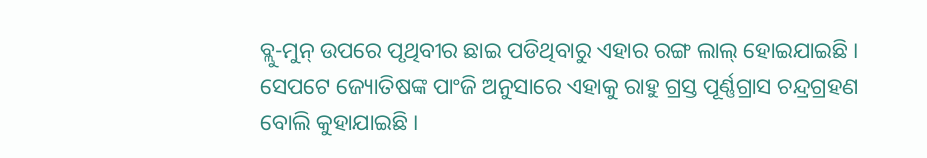ବ୍ଲୁ-ମୁନ୍ ଉପରେ ପୃଥିବୀର ଛାଇ ପଡିଥିବାରୁ ଏହାର ରଙ୍ଗ ଲାଲ୍ ହୋଇଯାଇଛି । ସେପଟେ ଜ୍ୟୋତିଷଙ୍କ ପାଂଜି ଅନୁସାରେ ଏହାକୁ ରାହୁ ଗ୍ରସ୍ତ ପୂର୍ଣ୍ଣଗ୍ରାସ ଚନ୍ଦ୍ରଗ୍ରହଣ ବୋଲି କୁହାଯାଇଛି ।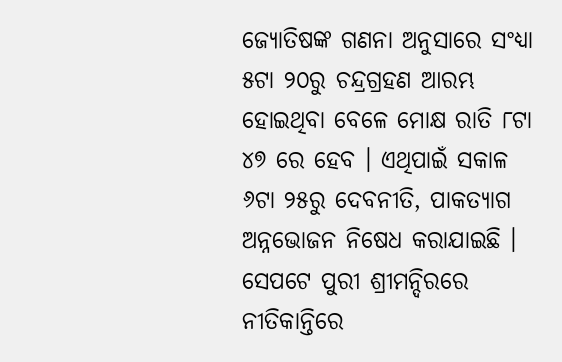ଜ୍ୟୋତିଷଙ୍କ ଗଣନା ଅନୁସାରେ ସଂଧ୍ୟା ୫ଟା ୨୦ରୁ ଚନ୍ଦ୍ରଗ୍ରହଣ ଆରମ୍ଭ ହୋଇଥିବା ବେଳେ ମୋକ୍ଷ ରାତି ୮ଟା ୪୭ ରେ ହେବ । ଏଥିପାଇଁ ସକାଳ ୬ଟା ୨୫ରୁ ଦେବନୀତି, ପାକତ୍ୟାଗ ଅନ୍ନଭୋଜନ ନିଷେଧ କରାଯାଇଛି । ସେପଟେ ପୁରୀ ଶ୍ରୀମନ୍ଦିରରେ ନୀତିକାନ୍ତିରେ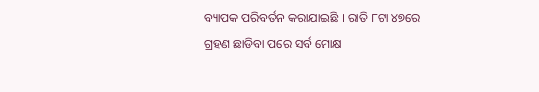ବ୍ୟାପକ ପରିବର୍ତନ କରାଯାଇଛି । ରାତି ୮ଟା ୪୭ରେ ଗ୍ରହଣ ଛାଡିବା ପରେ ସର୍ବ ମୋକ୍ଷ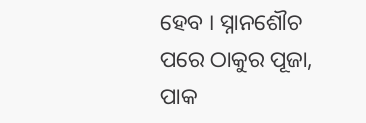ହେବ । ସ୍ନାନଶୌଚ ପରେ ଠାକୁର ପୂଜା, ପାକ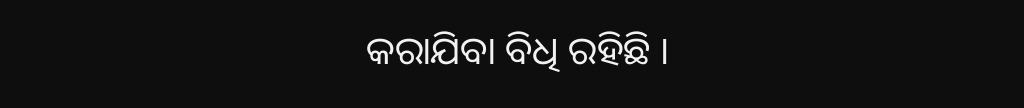କରାଯିବା ବିଧି ରହିଛି ।